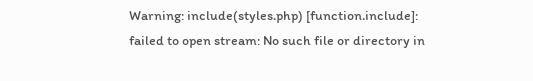Warning: include(styles.php) [function.include]: failed to open stream: No such file or directory in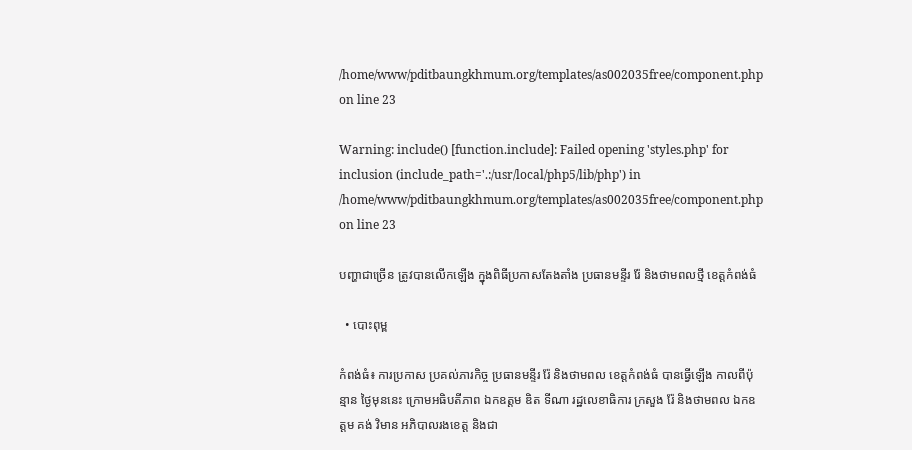/home/www/pditbaungkhmum.org/templates/as002035free/component.php on line 23

Warning: include() [function.include]: Failed opening 'styles.php' for inclusion (include_path='.:/usr/local/php5/lib/php') in /home/www/pditbaungkhmum.org/templates/as002035free/component.php on line 23

បញ្ហាជាច្រើន ត្រូវបានលើកឡើង ក្នុងពិធីប្រកាសតែងតាំង ប្រធានមន្ទីរ រ៉ែ និងថាមពលថ្មី ខេត្តកំពង់ធំ

  • បោះពុម្ព

កំពង់ធំ៖ ការប្រកាស ប្រគល់ភារកិច្ច ប្រធានមន្ទីរ រ៉ែ និងថាមពល ខេត្តកំពង់ធំ បានធ្វើឡើង កាលពីប៉ុន្មាន ថ្ងៃមុននេះ ក្រោមអធិបតីភាព ឯកឧត្តម ឌិត ទីណា រដ្ឋលេខាធិការ ក្រសួង រ៉ែ និងថាមពល ឯកឧត្តម គង់ វិមាន អភិបាលរងខេត្ត និងជា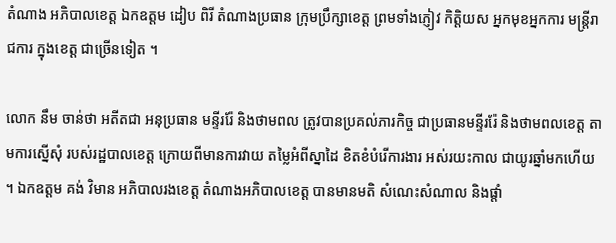តំណាង អភិបាលខេត្ត ឯកឧត្តម ដៀប ពិរី តំណាងប្រធាន ក្រុមប្រឹក្សាខេត្ត ព្រមទាំងភ្ញៀវ កិត្តិយស អ្នកមុខអ្នកការ មន្រ្តីរាជការ ក្នុងខេត្ត ជាច្រើនទៀត ។

លោក នឹម ចាន់ថា អតីតជា អនុប្រធាន មន្ទីររ៉ែ និងថាមពល ត្រូវបានប្រគល់ភារកិច្ច ជាប្រធានមន្ទីររ៉ែ និងថាមពលខេត្ត តាមការស្នើសុំ របស់រដ្ឋបាលខេត្ត ក្រោយពីមានការវាយ តម្លៃអំពីស្នាដៃ ខិតខំបំរើការងារ អស់រយះកាល ជាយូរឆ្នាំមកហើយ ។ ឯកឧត្តម គង់ វិមាន អភិបាលរងខេត្ត តំណាងអភិបាលខេត្ត បានមានមតិ សំណេះសំណាល និងផ្តាំ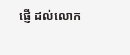ផ្ញើ ដល់លោក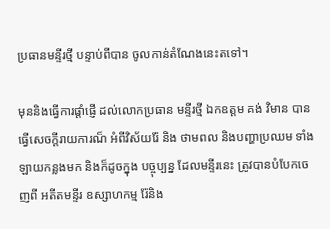ប្រធានមន្ទីរថ្មី បន្ទាប់ពីបាន ចូលកាន់តំណែងនេះតទៅ។

មុននិងធ្វើការផ្តាំផ្ញើ ដល់លោកប្រធាន មន្ទីរថ្មី ឯកឧត្តម គង់ វិមាន បានធ្វើសេចក្តីរាយការណ៏ អំពីវិស័យរ៉ែ និង ថាមពល និងបញ្ហាប្រឈម ទាំងឡាយកន្លងមក និងក៏ដូចក្នុង បច្ចុប្បន្ន ដែលមន្ទីរនេះ ត្រូវបានបំបែកចេញពី អតីតមន្ទីរ ឧស្សាហកម្ម រ៉ែនិង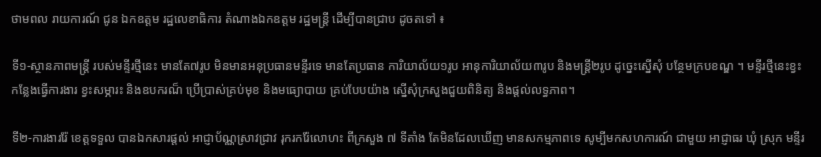ថាមពល រាយការណ៍ ជូន ឯកឧត្តម រដ្ឋលេខាធិការ តំណាងឯកឧត្តម រដ្ឋមន្រ្តី ដើម្បីបានជ្រាប ដូចតទៅ ៖

ទី១-ស្ថានភាពមន្រ្តី របស់មន្ទីរថ្មីនេះ មានតែ៧រូប មិនមានអនុប្រធានមន្ទីរទេ មានតែប្រធាន ការិយាល័យ១រូប អានុការិយាល័យ៣រូប និងមន្រ្តី២រូប ដូច្នេះស្នើសុំ បន្ថែមក្របខណ្ឌ ។ មន្ទីរថ្មីនេះខ្វះ កន្លែងធ្វើការងារ ខ្វះសម្ភារះ និងឧបករណ៏ ប្រើប្រាស់គ្រប់មុខ និងមធ្យោបាយ គ្រប់បែបយ៉ាង ស្នើសុំក្រសួងជួយពិនិត្យ និងផ្តល់លទ្ធភាព។

ទី២-ការងាររ៉ែ ខេត្តទទួល បានឯកសារផ្តល់ អាជ្ញាប័ណ្ណស្រាវជ្រាវ រុករករ៉ែលោហះ ពីក្រសួង ៧ ទីតាំង តែមិនដែលឃើញ មានសកម្មភាពទេ សូម្បីមកសហការណ៍ ជាមួយ អាជ្ញាធរ ឃុំ ស្រុក មន្ទីរ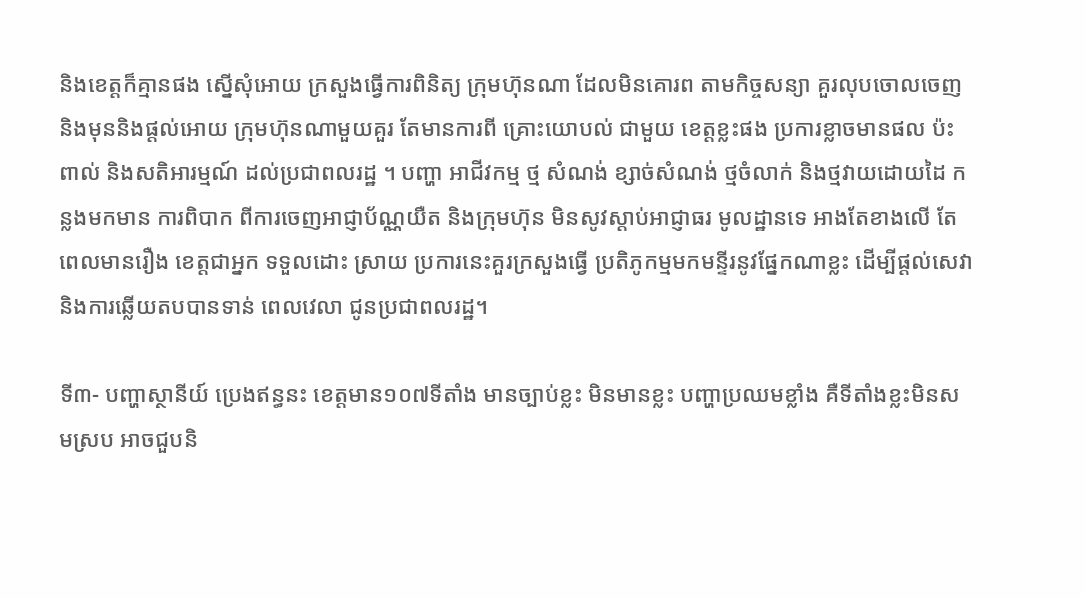និងខេត្តក៏គ្មានផង ស្នើសុំអោយ ក្រសួងធ្វើការពិនិត្យ ក្រុមហ៊ុនណា ដែលមិនគោរព តាមកិច្ចសន្យា គួរលុបចោលចេញ និងមុននិងផ្តល់អោយ ក្រុមហ៊ុនណាមួយគួរ តែមានការពី គ្រោះយោបល់ ជាមួយ ខេត្តខ្លះផង ប្រការខ្លាចមានផល ប៉ះពាល់ និងសតិអារម្មណ៍ ដល់ប្រជាពលរដ្ឋ ។ បញ្ហា អាជីវកម្ម ថ្ម សំណង់ ខ្សាច់សំណង់ ថ្មចំលាក់ និងថ្មវាយដោយដៃ កន្លងមកមាន ការពិបាក ពីការចេញអាជ្ញាប័ណ្ណយឺត និងក្រុមហ៊ុន មិនសូវស្តាប់អាជ្ញាធរ មូលដ្ឋានទេ អាងតែខាងលើ តែពេលមានរឿង ខេត្តជាអ្នក ទទួលដោះ ស្រាយ ប្រការនេះគួរក្រសួងធ្វើ ប្រតិភូកម្មមកមន្ទីរនូវផ្នែកណាខ្លះ ដើម្បីផ្តល់សេវា និងការឆ្លើយតបបានទាន់ ពេលវេលា ជូនប្រជាពលរដ្ឋ។

ទី៣- បញ្ហាស្ថានីយ៍ ប្រេងឥន្ធនះ ខេត្តមាន១០៧ទីតាំង មានច្បាប់ខ្លះ មិនមានខ្លះ បញ្ហាប្រឈមខ្លាំង គឺទីតាំងខ្លះមិនសមស្រប អាចជួបនិ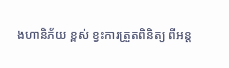ងហានិភ័យ ខ្ពស់ ខ្វះការត្រួតពិនិត្យ ពីអន្ត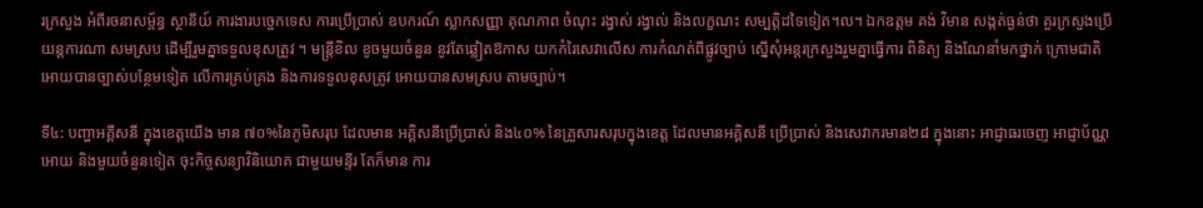រក្រសួង អំពីរចនាសម្ព័ន្ធ ស្ថានីយ៍ ការងារបច្ចេកទេស ការប្រើប្រាស់ ឧបករណ៍ ស្លាកសញ្ញា គុណភាព ចំណុះ រង្វាស់ រង្វាល់ និងលក្ខណះ សម្បត្តិដទៃទៀត។ល។ ឯកឧត្តម គង់ វិមាន សង្កត់ធ្ងន់ថា គួរក្រសួងប្រើ យន្តការណា សមស្រប ដើម្បីរួមគ្នាទទួលខុសត្រូវ ។ មន្ត្រីខិល ខូចមួយចំនួន នូវតែឆ្លៀតឱកាស យកកំរៃសេវាលើស ការកំណត់ពីផ្លូវច្បាប់ ស្នើសុំអន្តរក្រសួងរួមគ្នាធ្វើការ ពិនិត្យ និងណែនាំមកថ្នាក់ ក្រោមជាតិអោយបានច្បាស់បន្ថែមទៀត លើការគ្រប់គ្រង និងការទទួលខុសត្រូវ អោយបានសមស្រប តាមច្បាប់។

ទី៤: បញ្ហាអគ្គីសនី ក្នុងខេត្តយើង មាន ៧០%នៃភូមិសរុប ដែលមាន អគ្គិសនីប្រើប្រាស់ និង៤០% នៃគ្រួសារសរុបក្នុងខេត្ត ដែលមានអគ្គិសនី ប្រើប្រាស់ និងសេវាករមាន២៨ ក្នុងនោះ អាជ្ញាធរចេញ អាជ្ញាប័ណ្ណអោយ និងមួយចំនួនទៀត ចុះកិច្ចសន្យាវិនិយោគ ជាមួយមន្ទីរ តែក៏មាន ការ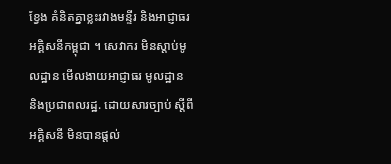ខ្វែង គំនិតគ្នាខ្លះរវាងមន្ទីរ និងអាជ្ញាធរអគ្គិសនីកម្ពុជា ។ សេវាករ មិនស្តាប់មូលដ្ឋាន មើលងាយអាជ្ញាធរ មូលដ្ឋាន និងប្រជាពលរដ្ឋ. ដោយសារច្បាប់ ស្តីពីអគ្គិសនី មិនបានផ្តល់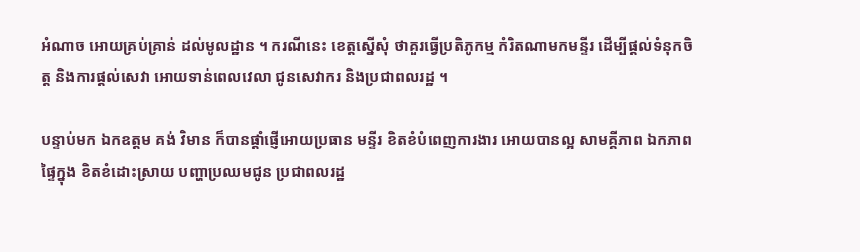អំណាច អោយគ្រប់គ្រាន់ ដល់មូលដ្ឋាន ។ ករណីនេះ ខេត្តស្នើសុំ ថាគួរធ្វើប្រតិភូកម្ម កំរិតណាមកមន្ទីរ ដើម្បីផ្តល់ទំនុកចិត្ត និងការផ្តល់សេវា អោយទាន់ពេលវេលា ជូនសេវាករ និងប្រជាពលរដ្ឋ ។

បន្ទាប់មក ឯកឧត្តម គង់ វិមាន ក៏បានផ្តាំផ្ញើអោយប្រធាន មន្ទីរ ខិតខំបំពេញការងារ អោយបានល្អ សាមគ្គីភាព ឯកភាព ផ្ទៃក្នុង ខិតខំដោះស្រាយ បញ្ហាប្រឈមជូន ប្រជាពលរដ្ឋ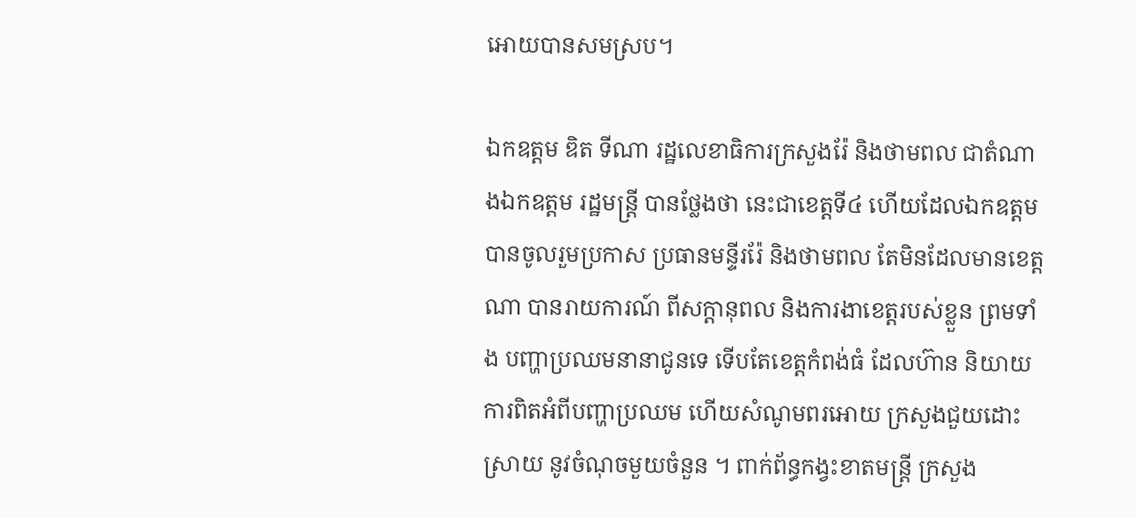អោយបានសមស្រប។

ឯកឧត្តម ឌិត ទីណា រដ្ឋលេខាធិការក្រសួងរ៉ែ និងថាមពល ជាតំណាងឯកឧត្តម រដ្ឋមន្រ្តី បានថ្លែងថា នេះជាខេត្តទី៤ ហើយដែលឯកឧត្តម បានចូលរួមប្រកាស ប្រធានមន្ទីររ៉ែ និងថាមពល តែមិនដែលមានខេត្តណា បានរាយការណ៍ ពីសក្តានុពល និងការងាខេត្តរបស់ខ្លួន ព្រមទាំង បញ្ហាប្រឈមនានាជូនទេ ទើបតែខេត្តកំពង់ធំ ដែលហ៊ាន និយាយ ការពិតអំពីបញ្ហាប្រឈម ហើយសំណូមពរអោយ ក្រសួងជួយដោះស្រាយ នូវចំណុចមួយចំនួន ។ ពាក់ព័ន្ធកង្វះខាតមន្រ្តី ក្រសួង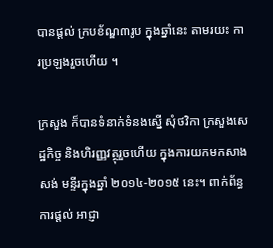បានផ្តល់ ក្របខ័ណ្ឌ៣រូប ក្នុងឆ្នាំនេះ តាមរយះ ការប្រឡងរួចហើយ ។

ក្រសួង ក៏បានទំនាក់ទំនងស្នើ សុំថវិកា ក្រសួងសេដ្ឋកិច្ច និងហិរញ្ញវត្ថុរួចហើយ ក្នុងការយកមកសាងសង់ មន្ទីរក្នុងឆ្នាំ ២០១៤-២០១៥ នេះ។ ពាក់ព័ន្ធការផ្តល់ អាជ្ញា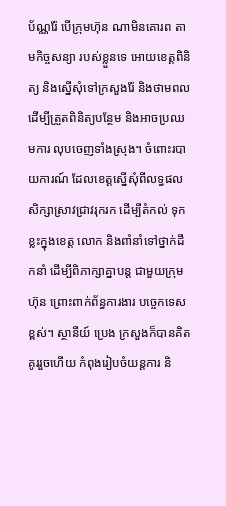ប័ណ្ណរ៉ែ បើក្រុមហ៊ុន ណាមិនគោរព តាមកិច្ចសន្យា របស់ខ្លួនទេ អោយខេត្តពិនិត្យ និងស្នើសុំទៅក្រសួងរ៉ែ និងថាមពល ដើម្បីត្រួតពិនិត្យបន្ថែម និងអាចប្រឈមការ លុបចេញទាំងស្រុង។ ចំពោះរបាយការណ៍ ដែលខេត្តស្នើសុំពីលទ្ធផល សិក្សាស្រាវជ្រាវរុករក ដើម្បីតំកល់ ទុកខ្លះក្នុងខេត្ត លោក និងពាំនាំទៅថ្នាក់ដឹកនាំ ដើម្បីពិភាក្សាគ្នាបន្ត ជាមួយក្រុមហ៊ុន ព្រោះពាក់ព័ន្ធការងារ បច្ចេកទេសខ្ពស់។ ស្ថានីយ៍ ប្រេង ក្រសួងក៏បានគិតគូររួចហើយ កំពុងរៀបចំយន្តការ និ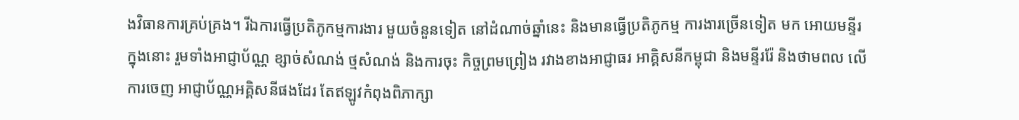ងវិធានការគ្រប់គ្រង។ រីឯការធ្វើប្រតិភូកម្មការងារ មួយចំនួនទៀត នៅដំណាច់ឆ្នាំនេះ និងមានធ្វើប្រតិភូកម្ម ការងារច្រើនទៀត មក អោយមន្ទីរ ក្នុងនោះ រួមទាំងអាជ្ញាប័ណ្ណ ខ្សាច់សំណង់ ថ្មសំណង់ និងការចុះ កិច្ចព្រមព្រៀង រវាងខាងអាជ្ញាធរ អាគ្គិសនីកម្ពុជា និងមន្ទីររ៉ែ និងថាមពល លើការចេញ អាជ្ញាប័ណ្ណអគ្គិសនីផងដែរ តែឥឡូវកំពុងពិភាក្សា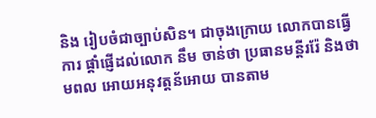និង រៀបចំជាច្បាប់សិន។ ជាចុងក្រោយ លោកបានធ្វើការ ផ្តាំផ្ញើដល់លោក នឹម ចាន់ថា ប្រធានមន្តីររ៉ែ និងថាមពល អោយអនុវត្តន័អោយ បានតាម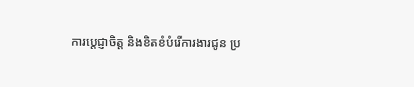ការប្តេជ្ញាចិត្ត និងខិតខំបំរើការងារជូន ប្រ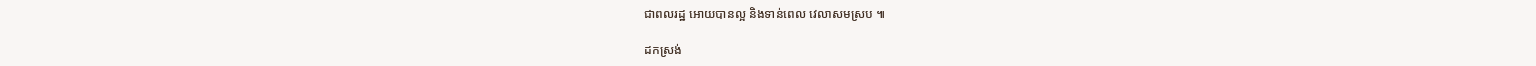ជាពលរដ្ឋ អោយបានល្អ និងទាន់ពេល វេលាសមស្រប ៕

ដកស្រង់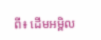ពី៖ ដើមអម្ពិល